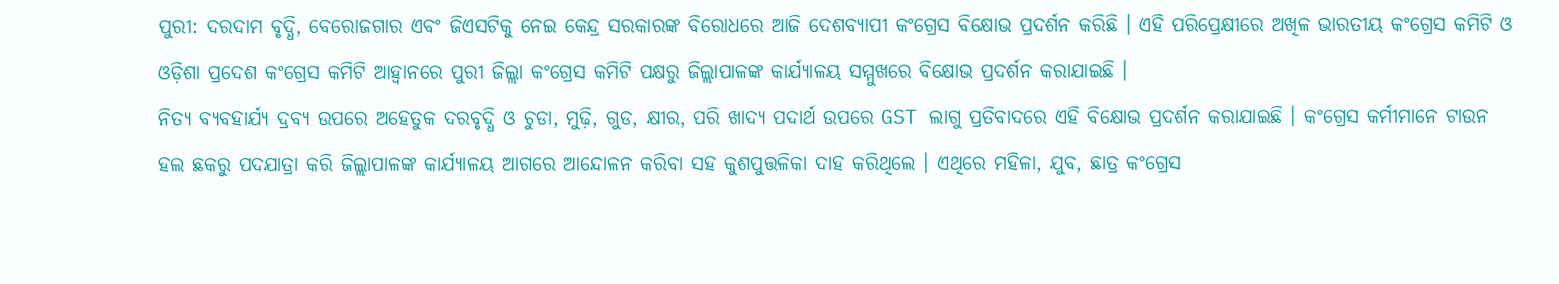ପୁରୀ: ଦରଦାମ ବୃଦ୍ଧି, ବେରୋଜଗାର ଏବଂ ଜିଏସଟିକୁ ନେଇ କେନ୍ଦ୍ର ସରକାରଙ୍କ ବିରୋଧରେ ଆଜି ଦେଶବ୍ୟାପୀ କଂଗ୍ରେସ ବିକ୍ଷୋଭ ପ୍ରଦର୍ଶନ କରିଛି । ଏହି ପରିପ୍ରେକ୍ଷୀରେ ଅଖିଳ ଭାରତୀୟ କଂଗ୍ରେସ କମିଟି ଓ ଓଡ଼ିଶା ପ୍ରଦେଶ କଂଗ୍ରେସ କମିଟି ଆହ୍ବାନରେ ପୁରୀ ଜିଲ୍ଲା କଂଗ୍ରେସ କମିଟି ପକ୍ଷରୁ ଜିଲ୍ଲାପାଳଙ୍କ କାର୍ଯ୍ୟାଳୟ ସମ୍ମୁଖରେ ବିକ୍ଷୋଭ ପ୍ରଦର୍ଶନ କରାଯାଇଛି ।
ନିତ୍ୟ ବ୍ୟବହାର୍ଯ୍ୟ ଦ୍ରବ୍ୟ ଉପରେ ଅହେତୁକ ଦରବୃଦ୍ଧି ଓ ଚୁଡା, ମୁଢ଼ି, ଗୁଡ, କ୍ଷୀର, ପରି ଖାଦ୍ୟ ପଦାର୍ଥ ଉପରେ GST ଲାଗୁ ପ୍ରତିବାଦରେ ଏହି ବିକ୍ଷୋଭ ପ୍ରଦର୍ଶନ କରାଯାଇଛି । କଂଗ୍ରେସ କର୍ମୀମାନେ ଟାଉନ ହଲ ଛକରୁ ପଦଯାତ୍ରା କରି ଜିଲ୍ଲାପାଳଙ୍କ କାର୍ଯ୍ୟାଳୟ ଆଗରେ ଆନ୍ଦୋଳନ କରିବା ସହ କୁଶପୁତ୍ତଳିକା ଦାହ କରିଥିଲେ । ଏଥିରେ ମହିଳା, ଯୁବ, ଛାତ୍ର କଂଗ୍ରେସ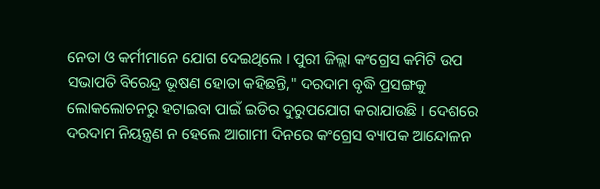ନେତା ଓ କର୍ମୀମାନେ ଯୋଗ ଦେଇଥିଲେ । ପୁରୀ ଜିଲ୍ଲା କଂଗ୍ରେସ କମିଟି ଉପ ସଭାପତି ବିରେନ୍ଦ୍ର ଭୂଷଣ ହୋତା କହିଛନ୍ତି," ଦରଦାମ ବୃଦ୍ଧି ପ୍ରସଙ୍ଗକୁ ଲୋକଲୋଚନରୁ ହଟାଇବା ପାଇଁ ଇଡିର ଦୁରୁପଯୋଗ କରାଯାଉଛି । ଦେଶରେ ଦରଦାମ ନିୟନ୍ତ୍ରଣ ନ ହେଲେ ଆଗାମୀ ଦିନରେ କଂଗ୍ରେସ ବ୍ୟାପକ ଆନ୍ଦୋଳନ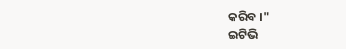କରିବ ।"
ଇଟିଭି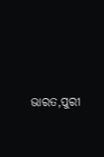ଭାରତ,ପୁରୀ